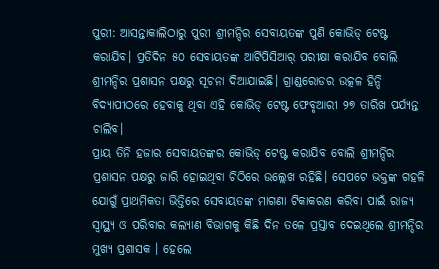ପୁରୀ: ଆସନ୍ତାକାଲିଠାରୁ ପୁରୀ ଶ୍ରୀମନ୍ଦିର ସେବାୟତଙ୍କ ପୁଣି କୋଭିଡ୍ ଟେଷ୍ଟ କରାଯିବ। ପ୍ରତିଦିନ ୫୦ ସେବାୟତଙ୍କ ଆର୍ଟିପିସିଆର୍ ପରୀକ୍ଷା କରାଯିବ ବୋଲି ଶ୍ରୀମନ୍ଦିର ପ୍ରଶାସନ ପକ୍ଷରୁ ସୂଚନା ଦିଆଯାଇଛି। ଗ୍ରାଣ୍ଡରୋଡର ଉତ୍କଳ ହିନ୍ଦି ବିଦ୍ୟାପୀଠରେ ହେବାକୁ ଥିବା ଏହି କୋଭିଡ୍ ଟେଷ୍ଟ ଫେବୃଆରୀ ୨୭ ତାରିଖ ପର୍ଯ୍ୟନ୍ତ ଚାଲିବ।
ପ୍ରାୟ ତିନି ହଜାର ସେବାୟତଙ୍କର କୋଭିଡ୍ ଟେଷ୍ଟ କରାଯିବ ବୋଲି ଶ୍ରୀମନ୍ଦିର ପ୍ରଶାସନ ପକ୍ଷରୁ ଜାରି ହୋଇଥିବା ଚିଠିରେ ଉଲ୍ଲେଖ ରହିଛି। ସେପଟେ ଭକ୍ତଙ୍କ ଗହଳି ଯୋଗୁଁ ପ୍ରାଥମିକତା ଭିତ୍ତିରେ ସେବାୟତଙ୍କ ମାଗଣା ଟିକାକରଣ କରିବା ପାଇଁ ରାଜ୍ୟ ସ୍ୱାସ୍ଥ୍ୟ ଓ ପରିବାର କଲ୍ୟାଣ ବିଭାଗକୁ କିଛି ଦିନ ତଳେ ପ୍ରସ୍ତାବ ଦେଇଥିଲେ ଶ୍ରୀମନ୍ଦିର ମୁଖ୍ୟ ପ୍ରଶାସକ । ହେଲେ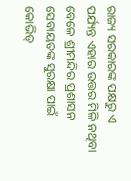ରାଜ୍ୟ ସରକାରଙ୍କ ପକ୍ଷରୁ ଏ ପର୍ଯ୍ୟନ୍ତ ଏହାର ଉତ୍ତର ମିଳି ନଥିବା ବେଳେ ଶ୍ରୀମନ୍ଦିର ପ୍ରଶାସନ ସେବାୟତଙ୍କ ସୁରକ୍ଷା ପାଇଁ କୋଭିଡ୍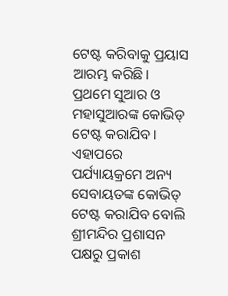ଟେଷ୍ଟ କରିବାକୁ ପ୍ରୟାସ ଆରମ୍ଭ କରିଛି।
ପ୍ରଥମେ ସୁଆର ଓ ମହାସୁଆରଙ୍କ କୋଭିଡ୍ ଟେଷ୍ଟ କରାଯିବ। ଏହାପରେ ପର୍ଯ୍ୟାୟକ୍ରମେ ଅନ୍ୟ ସେବାୟତଙ୍କ କୋଭିଡ୍ ଟେଷ୍ଟ କରାଯିବ ବୋଲି ଶ୍ରୀମନ୍ଦିର ପ୍ରଶାସନ ପକ୍ଷରୁ ପ୍ରକାଶ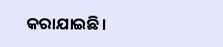କରାଯାଇଛି।